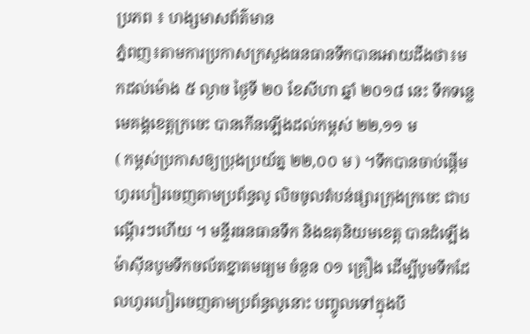ប្រភព ៖ ហង្សមាសព័ត៌មាន
ភ្នំពញ៖តាមការប្រកាសក្រសួងធនធានទឹកបានអោយដឹងថា៖មកដល់ម៉ោង ៥ ល្ងាច ថ្ងៃទី ២០ ខែសីហា ឆ្នាំ ២០១៨ នេះ ទឹកទន្លេមេគង្គខេត្តក្រចេះ បានកើនឡើងដល់កម្ពស់ ២២,១១ ម
( កម្ពស់ប្រកាសឲ្យប្រុងប្រយ័ត្ន ២២,០០ ម ) ។ទឹកបានចាប់ផ្តើមហូរហៀរចេញតាមប្រព័ន្ធលូ លិចចូលតំបន់ផ្សារក្រុងក្រចេះ ជាបណ្តើរៗហើយ ។ មន្ទីរធនធានទឹក និងឧតុនិយមខេត្ត បានដំឡើងម៉ាស៊ីនបូមទឹកចល័តខ្នាតមធ្យម ចំនួន ០១ គ្រឿង ដើម្បីបូមទឹកដែលហូរហៀរចេញតាមប្រព័ន្ធលូនោះ បញ្ចូលទៅក្នុងបឹ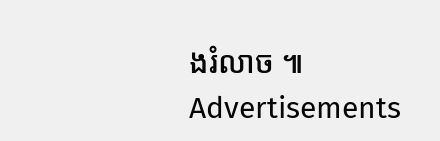ងរំលាច ៕
Advertisements